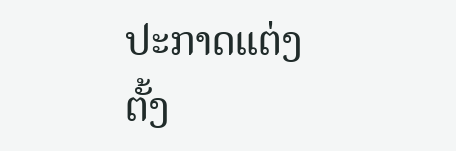ປະກາດແຕ່ງຕັ້ງ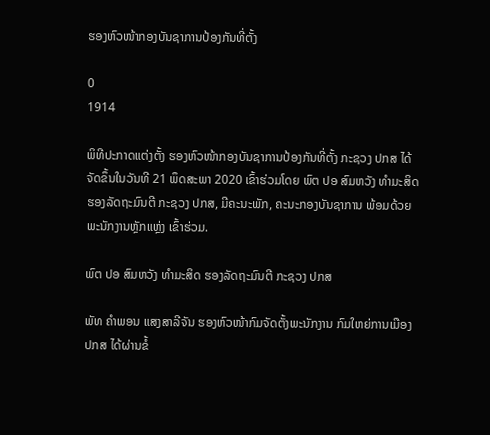ຮອງຫົວໜ້າກອງບັນຊາການປ້ອງກັນທີ່ຕັ້ງ

0
1914

ພິທີປະກາດແຕ່ງຕັ້ງ ຮອງຫົວໜ້າກອງບັນຊາການປ້ອງກັນທີ່ຕັ້ງ ກະຊວງ ປກສ ໄດ້ຈັດຂຶ້ນໃນວັນທີ 21 ພຶດສະພາ 2020 ເຂົ້າຮ່ວມໂດຍ ພົຕ ປອ ສົມຫວັງ ທຳມະສິດ ຮອງລັດຖະມົນຕີ ກະຊວງ ປກສ, ມີຄະນະພັກ, ຄະນະກອງບັນຊາການ ພ້ອມດ້ວຍພະນັກງານຫຼັກແຫຼ່ງ ເຂົ້າຮ່ວມ.

ພົຕ ປອ ສົມຫວັງ ທຳມະສິດ ຮອງລັດຖະມົນຕີ ກະຊວງ ປກສ

ພັທ ຄຳພອນ ແສງສາລີຈັນ ຮອງຫົວໜ້າກົມຈັດຕັ້ງພະນັກງານ ກົມໃຫຍ່ການເມືອງ ປກສ ໄດ້ຜ່ານຂໍ້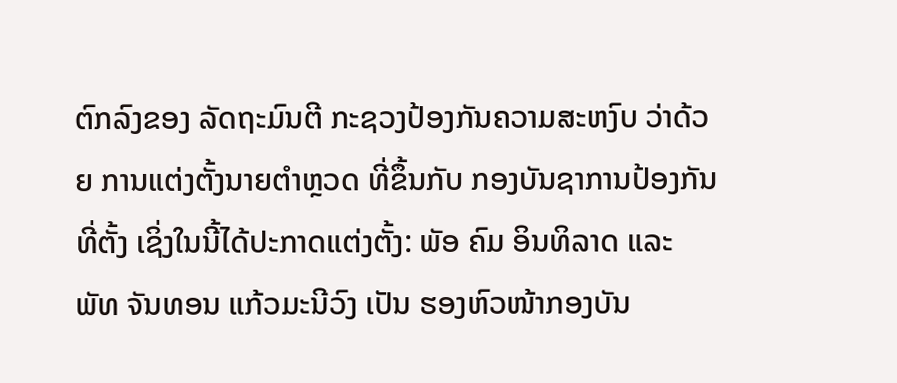ຕົກລົງຂອງ ລັດຖະມົນຕີ ກະຊວງປ້ອງກັນຄວາມສະຫງົບ ວ່າດ້ວຍ ການແຕ່ງຕັ້ງນາຍຕຳຫຼວດ ທີ່ຂຶ້ນກັບ ກອງບັນຊາການປ້ອງກັນທີ່ຕັ້ງ ເຊິ່ງໃນນີ້ໄດ້ປະກາດແຕ່ງຕັ້ງ: ພັອ ຄົມ ອິນທິລາດ ແລະ ພັທ ຈັນທອນ ແກ້ວມະນີວົງ ເປັນ ຮອງຫົວໜ້າກອງບັນ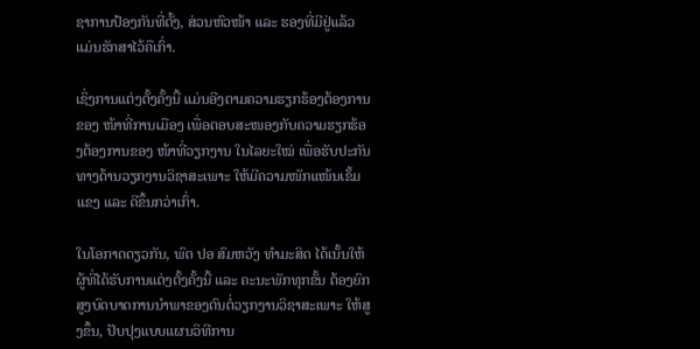ຊາການປ້ອງກັນທີ່ຕັ້ງ, ສ່ວນຫົວໜ້າ ແລະ ຮອງທີ່ມີຢູ່ແລ້ວ ແມ່ນຮັກສາໄວ້ຄືເກົ່າ.

ເຊິ່ງການແຕ່ງຕັ້ງຄັ້ງນີ້ ແມ່ນອີງຕາມຄວາມຮຽກຮ້ອງຕ້ອງການຂອງ ໜ້າທີ່ການເມືອງ ເພື່ອຕອບສະໜອງກັບຄວາມຮຽກຮ້ອງຕ້ອງການຂອງ ໜ້າທີ່ວຽກງານ ໃນໄລຍະໃໝ່ ເພື່ອຮັບປະກັນທາງດ້ານວຽກງານວິຊາສະເພາະ ໃຫ້ມີຄວາມໜັກແໜ້ນເຂັ້ມແຂງ ແລະ ດີຂຶ້ນກວ່າເກົ່າ.

ໃນໂອກາດດຽວກັນ, ພົຕ ປອ ສົມຫວັງ ທຳມະສິດ ໄດ້ເນັ້ນໃຫ້ຜູ້ທີ່ໄດ້ຮັບການແຕ່ງຕັ້ງຄັ້ງນີ້ ແລະ ຄະນະພັກທຸກຂັ້ນ ຕ້ອງຍົກສູງບົດບາດການນໍາພາຂອງຕົນຕໍ່ວຽກງານວິຊາສະເພາະ ໃຫ້ສູງຂຶ້ນ, ປັບປຸງແບບແຜນວິທີການ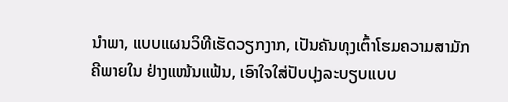ນໍາພາ, ແບບແຜນວິທີເຮັດວຽກງາກ, ເປັນຄັນທຸງເຕົ້າໂຮມຄວາມສາມັກຄີພາຍໃນ ຢ່າງແໜ້ນແຟ້ນ, ເອົາໃຈໃສ່ປັບປຸງລະບຽບແບບ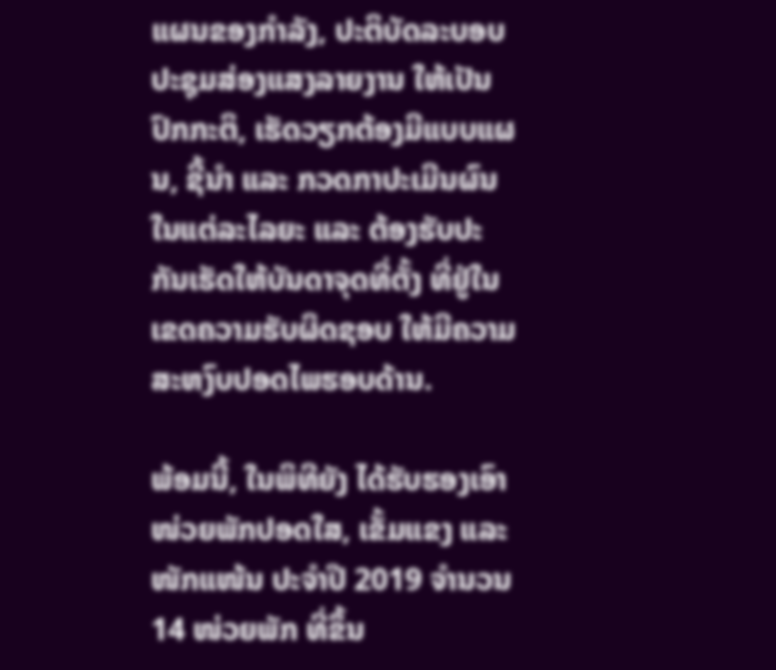ແຜນຂອງກໍາລັງ, ປະຕິບັດລະບອບປະຊຸມສ່ອງແສງລາຍງານ ໃຫ້ເປັນປົກກະຕິ, ເຮັດວຽກຕ້ອງມີແບບແຜນ, ຊີ້ນໍາ ແລະ ກວດກາປະເມີນຜົນ ໃນແຕ່ລະໄລຍະ ແລະ ຕ້ອງຮັບປະກັນເຮັດໃຫ້ບັນດາຈຸດທີ່ຕັ້ງ ທີ່ຢູ່ໃນເຂດຄວາມຮັບຜິດຊອບ ໃຫ້ມີຄວາມສະຫງົບປອດໄພຮອບດ້ານ.

ພ້ອມນີ້, ໃນພິທີຍັງ ໄດ້ຮັບຮອງເອົາ ໜ່ວຍພັກປອດໃສ, ເຂັ້ມແຂງ ແລະ ໜັກແໜ້ນ ປະຈຳປີ 2019 ຈຳນວນ 14 ໜ່ວຍພັກ ທີ່ຂຶ້ນ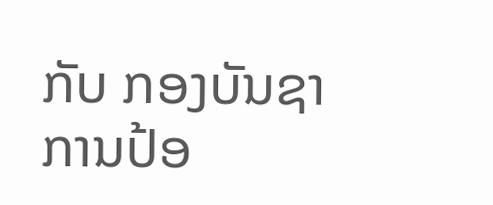ກັບ ກອງບັນຊາການປ້ອ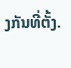ງກັນທີ່ຕັ້ງ.